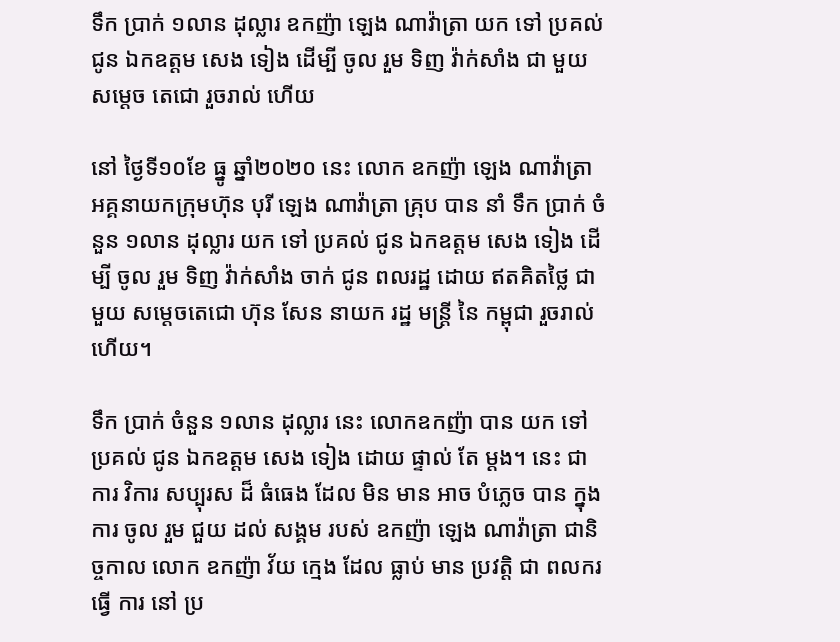ទឹក ប្រាក់ ១លាន ដុល្លារ ឧកញ៉ា ឡេង ណាវ៉ាត្រា យក ទៅ ប្រគល់ ជូន ឯកឧត្ដម សេង ទៀង ដើម្បី ចូល រួម ទិញ វ៉ាក់សាំង ជា មួយ សម្ដេច តេជោ រួចរាល់ ហើយ

នៅ ថ្ងៃទី១០ខែ ធ្នូ ឆ្នាំ២០២០ នេះ លោក ឧកញ៉ា ឡេង ណាវ៉ាត្រា អគ្គនាយកក្រុមហ៊ុន បុរី ឡេង ណាវ៉ាត្រា គ្រុប បាន នាំ ទឹក ប្រាក់ ចំនួន ១លាន ដុល្លារ យក ទៅ ប្រគល់ ជូន ឯកឧត្ដម សេង ទៀង ដើម្បី ចូល រួម ទិញ វ៉ាក់សាំង ចាក់ ជូន ពលរដ្ឋ ដោយ ឥតគិតថ្លៃ ជា មួយ សម្តេចតេជោ ហ៊ុន សែន នាយក រដ្ឋ មន្ត្រី នៃ កម្ពុជា រួចរាល់ហើយ។

ទឹក ប្រាក់ ចំនួន ១លាន ដុល្លារ នេះ លោកឧកញ៉ា បាន យក ទៅ ប្រគល់ ជូន ឯកឧត្ដម សេង ទៀង ដោយ ផ្ទាល់ តែ ម្ដង។ នេះ ជា ការ វិការ សប្បុរស ដ៏ ធំធេង ដែល មិន មាន អាច បំភ្លេច បាន ក្នុង ការ ចូល រួម ជួយ ដល់ សង្គម របស់ ឧកញ៉ា ឡេង ណាវ៉ាត្រា ជានិច្ចកាល លោក ឧកញ៉ា វ័យ ក្មេង ដែល ធ្លាប់ មាន ប្រវត្តិ ជា ពលករ ធ្វើ ការ នៅ ប្រ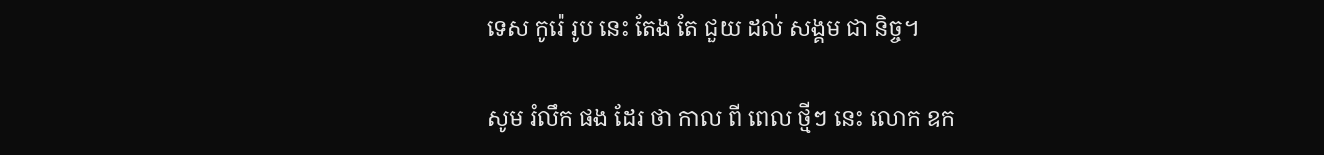ទេស កូរ៉េ រូប នេះ តែង តែ ជួយ ដល់ សង្គម ជា និច្ច។

សូម រំលឹក ផង ដែរ ថា កាល ពី ពេល ថ្មីៗ នេះ លោក ឧក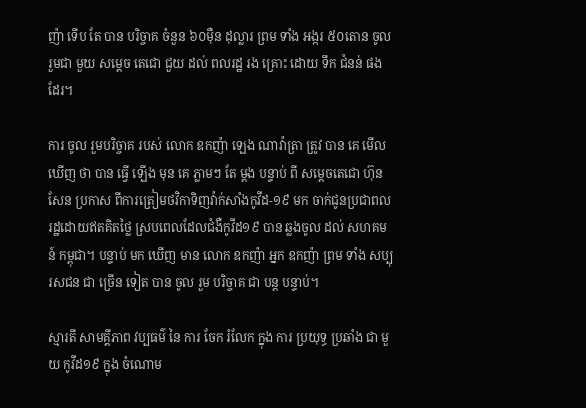ញ៉ា ទើប តែ បាន បរិច្ចាគ ចំនួន ៦០ម៉ឺន ដុល្លារ ព្រម ទាំង អង្ករ ៥០តោន ចូលរួមជា មួយ សម្ដេច តេជោ ជួយ ដល់ ពលរដ្ឋ រង គ្រោះ ដោយ ទឹក ជំនន់ ផង ដែរ។

ការ ចូល រួមបរិច្ចាគ របស់ លោក ឧកញ៉ា ឡេង ណាវ៉ាត្រា ត្រូវ បាន គេ មើល ឃើញ ថា បាន ធ្វើ ឡើង មុន គេ ភ្លាមៗ តែ ម្ដង បន្ទាប់ ពី សម្តេចតេជោ ហ៊ុន សែន ប្រកាស ពីការត្រៀមថវិកាទិញវ៉ាក់សាំងកូវីដ-១៩ មក ចាក់ជូនប្រជាពលរដ្ឋដោយឥតគិតថ្លៃ ស្របពេលដែលជំងឺកូវីដ១៩ បាន ឆ្លងចូល ដល់ សហគមន៍ កម្ពុជា។ បន្ទាប់ មក ឃើញ មាន លោក ឧកញ៉ា អ្នក ឧកញ៉ា ព្រម ទាំង សប្បុរសជន ជា ច្រើន ទៀត បាន ចូល រួម បរិច្ចាគ ជា បន្ត បន្ទាប់។

ស្មារតី សាមគ្គីភាព វប្បធម៌ នៃ ការ ចែក រំលែក ក្នុង ការ ប្រយុទ្ធ ប្រឆាំង ជា មួយ កូវីដ១៩ ក្នុង ចំណោម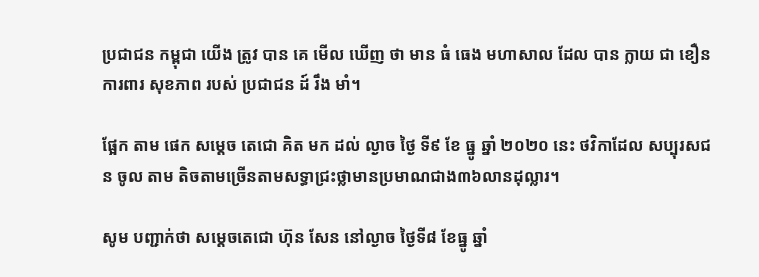ប្រជាជន កម្ពុជា យើង ត្រូវ បាន គេ មើល ឃើញ ថា មាន ធំ ធេង មហាសាល ដែល បាន ក្លាយ ជា ខឿន ការពារ សុខភាព របស់ ប្រជាជន ដ៍ រឹង មាំ។

ផ្អែក តាម ផេក សម្ដេច តេជោ គិត មក ដល់ ល្ងាច ថ្ងៃ ទី៩ ខែ ធ្នូ ឆ្នាំ ២០២០ នេះ ថវិកាដែល សប្បុរសជន ចូល តាម តិចតាមច្រើនតាមសទ្ធាជ្រះថ្លាមានប្រមាណជាង៣៦លានដុល្លារ។

សូម បញ្ជាក់ថា សម្តេចតេជោ ហ៊ុន សែន នៅល្ងាច ថ្ងៃទី៨ ខែធ្នូ ឆ្នាំ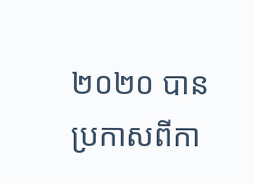២០២០ បានប្រកាសពីកា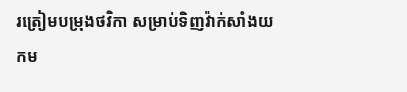រត្រៀមបម្រុងថវិកា សម្រាប់ទិញវ៉ាក់សាំងយកម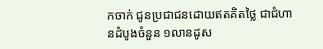កចាក់ ជូនប្រជាជនដោយឥតគិតថ្លៃ ជាជំហានដំបូងចំនួន ១លានដូស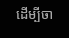ដើម្បីចា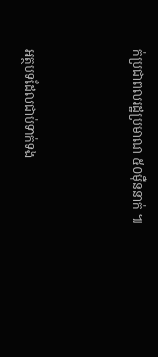ក់ប្រជាពលរដ្ឋប្រមាណ ៥០ម៉ឺននាក់ ៕



អត្ថបទដែលជាប់ទាក់ទង